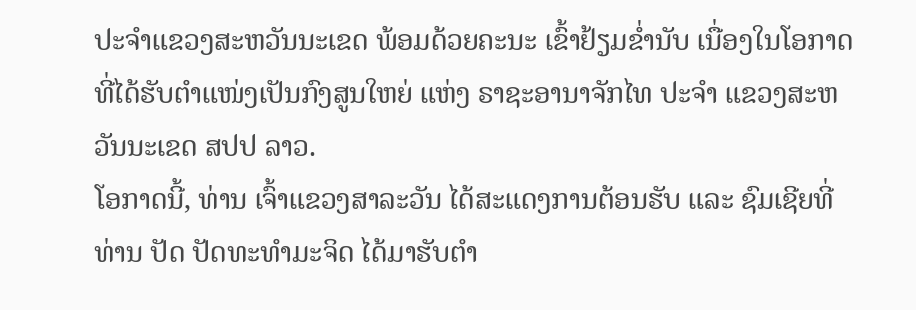ປະຈຳແຂວງສະຫວັນນະເຂດ ພ້ອມດ້ວຍຄະນະ ເຂົ້າຢ້ຽມຂ່ຳນັບ ເນື່ອງໃນໂອກາດທີ່ໄດ້ຮັບຕຳແໜ່ງເປັນກົງສູນໃຫຍ່ ແຫ່ງ ຣາຊະອານາຈັກໄທ ປະຈຳ ແຂວງສະຫວັນນະເຂດ ສປປ ລາວ.
ໂອກາດນີ້, ທ່ານ ເຈົ້າແຂວງສາລະວັນ ໄດ້ສະແດງການຕ້ອນຮັບ ແລະ ຊົມເຊີຍທີ່ທ່ານ ປັດ ປັດທະທຳມະຈິດ ໄດ້ມາຮັບຕຳ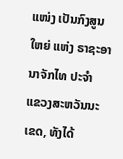ແໜ່ງ ເປັນກົງສູນໃຫຍ່ ແຫ່ງ ຣາຊະອານາຈັກໄທ ປະຈຳ ແຂວງສະຫວັນນະເຂດ, ທັງໄດ້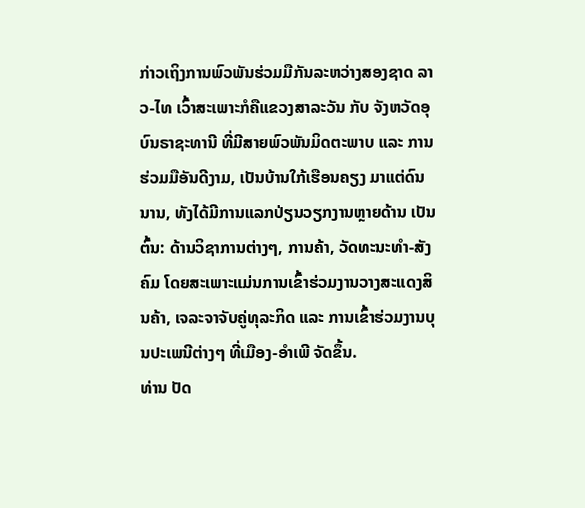ກ່າວເຖິງການພົວພັນຮ່ວມມືກັນລະຫວ່າງສອງຊາດ ລາວ-ໄທ ເວົ້າສະເພາະກໍຄືແຂວງສາລະວັນ ກັບ ຈັງຫວັດອຸບົນຣາຊະທານີ ທີ່ມີສາຍພົວພັນມິດຕະພາບ ແລະ ການຮ່ວມມືອັນດີງາມ, ເປັນບ້ານໃກ້ເຮືອນຄຽງ ມາແຕ່ດົນນານ, ທັງໄດ້ມີການແລກປ່ຽນວຽກງານຫຼາຍດ້ານ ເປັນຕົ້ນ: ດ້ານວິຊາການຕ່າງໆ, ການຄ້າ, ວັດທະນະທຳ-ສັງຄົມ ໂດຍສະເພາະແມ່ນການເຂົ້າຮ່ວມງານວາງສະແດງສິນຄ້າ, ເຈລະຈາຈັບຄູ່ທຸລະກິດ ແລະ ການເຂົ້າຮ່ວມງານບຸນປະເພນີຕ່າງໆ ທີ່ເມືອງ-ອຳເພີ ຈັດຂຶ້ນ.
ທ່ານ ປັດ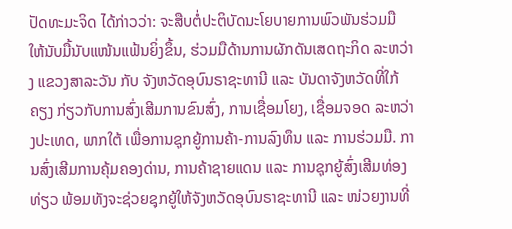ປັດທະມະຈິດ ໄດ້ກ່າວວ່າ: ຈະສືບຕໍ່ປະຕິບັດນະໂຍບາຍການພົວພັນຮ່ວມມື ໃຫ້ນັບມື້ນັບແໜ້ນແຟ້ນຍິ່ງຂຶ້ນ, ຮ່ວມມືດ້ານການຜັກດັນເສດຖະກິດ ລະຫວ່າງ ແຂວງສາລະວັນ ກັບ ຈັງຫວັດອຸບົນຣາຊະທານີ ແລະ ບັນດາຈັງຫວັດທີ່ໃກ້ຄຽງ ກ່ຽວກັບການສົ່ງເສີມການຂົນສົ່ງ, ການເຊື່ອມໂຍງ, ເຊື່ອມຈອດ ລະຫວ່າງປະເທດ, ພາກໃຕ້ ເພື່ອການຊຸກຍູ້ການຄ້າ-ການລົງທຶນ ແລະ ການຮ່ວມມື. ການສົ່ງເສີມການຄຸ້ມຄອງດ່ານ, ການຄ້າຊາຍແດນ ແລະ ການຊຸກຍູ້ສົ່ງເສີມທ່ອງທ່ຽວ ພ້ອມທັງຈະຊ່ວຍຊຸກຍູ້ໃຫ້ຈັງຫວັດອຸບົນຣາຊະທານີ ແລະ ໜ່ວຍງານທີ່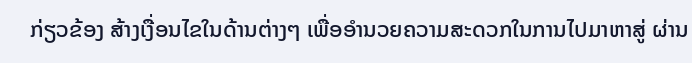ກ່ຽວຂ້ອງ ສ້າງເງື່ອນໄຂໃນດ້ານຕ່າງໆ ເພື່ອອຳນວຍຄວາມສະດວກໃນການໄປມາຫາສູ່ ຜ່ານ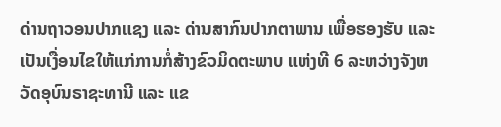ດ່ານຖາວອນປາກແຊງ ແລະ ດ່ານສາກົນປາກຕາພານ ເພື່ອຮອງຮັບ ແລະ ເປັນເງື່ອນໄຂໃຫ້ແກ່ການກໍ່ສ້າງຂົວມິດຕະພາບ ແຫ່ງທີ 6 ລະຫວ່າງຈັງຫວັດອຸບົນຣາຊະທານີ ແລະ ແຂ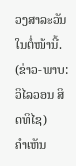ວງສາລະວັນ ໃນຕໍ່ໜ້ານີ້.
(ຂ່າວ-ພາບ: ວິໄລວອນ ສິດທິໄຊ)
ຄໍາເຫັນ